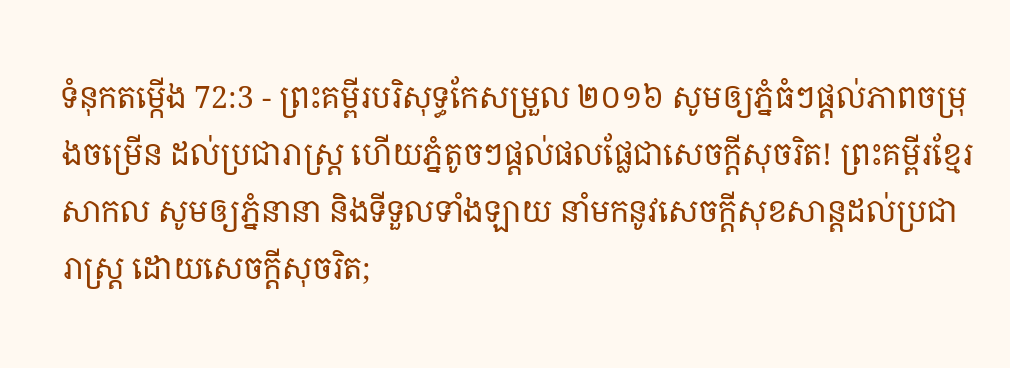ទំនុកតម្កើង 72:3 - ព្រះគម្ពីរបរិសុទ្ធកែសម្រួល ២០១៦ សូមឲ្យភ្នំធំៗផ្ដល់ភាពចម្រុងចម្រើន ដល់ប្រជារាស្ត្រ ហើយភ្នំតូចៗផ្ដល់ផលផ្លែជាសេចក្ដីសុចរិត! ព្រះគម្ពីរខ្មែរសាកល សូមឲ្យភ្នំនានា និងទីទួលទាំងឡាយ នាំមកនូវសេចក្ដីសុខសាន្តដល់ប្រជារាស្ត្រ ដោយសេចក្ដីសុចរិត;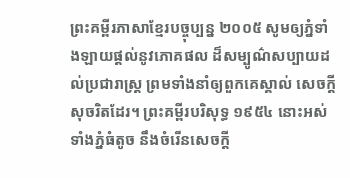ព្រះគម្ពីរភាសាខ្មែរបច្ចុប្បន្ន ២០០៥ សូមឲ្យភ្នំទាំងឡាយផ្ដល់នូវភោគផល ដ៏សម្បូណ៌សប្បាយដល់ប្រជារាស្ត្រ ព្រមទាំងនាំឲ្យពួកគេស្គាល់ សេចក្ដីសុចរិតដែរ។ ព្រះគម្ពីរបរិសុទ្ធ ១៩៥៤ នោះអស់ទាំងភ្នំធំតូច នឹងចំរើនសេចក្ដី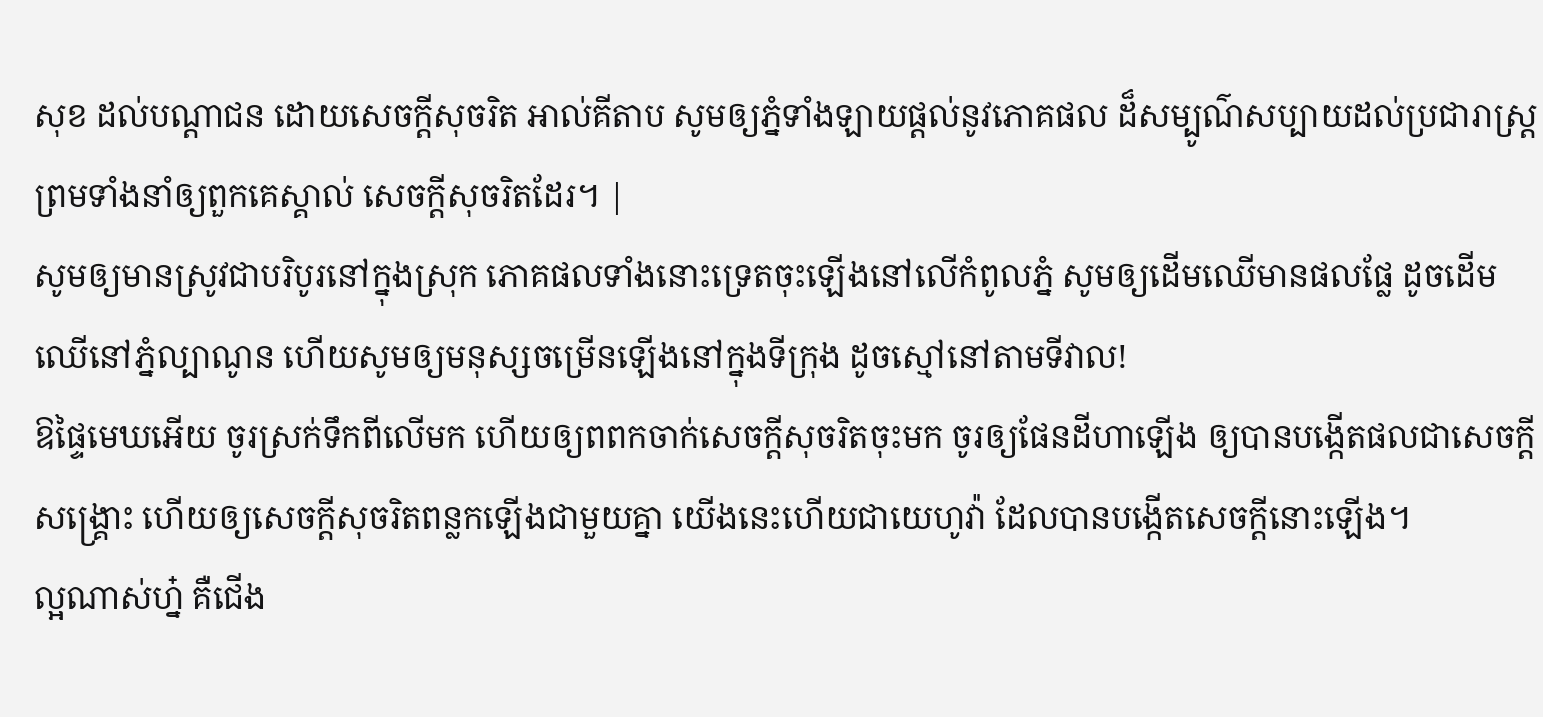សុខ ដល់បណ្តាជន ដោយសេចក្ដីសុចរិត អាល់គីតាប សូមឲ្យភ្នំទាំងឡាយផ្ដល់នូវភោគផល ដ៏សម្បូណ៌សប្បាយដល់ប្រជារាស្ត្រ ព្រមទាំងនាំឲ្យពួកគេស្គាល់ សេចក្ដីសុចរិតដែរ។ |
សូមឲ្យមានស្រូវជាបរិបូរនៅក្នុងស្រុក ភោគផលទាំងនោះទ្រេតចុះឡើងនៅលើកំពូលភ្នំ សូមឲ្យដើមឈើមានផលផ្លែ ដូចដើមឈើនៅភ្នំល្បាណូន ហើយសូមឲ្យមនុស្សចម្រើនឡើងនៅក្នុងទីក្រុង ដូចស្មៅនៅតាមទីវាល!
ឱផ្ទៃមេឃអើយ ចូរស្រក់ទឹកពីលើមក ហើយឲ្យពពកចាក់សេចក្ដីសុចរិតចុះមក ចូរឲ្យផែនដីហាឡើង ឲ្យបានបង្កើតផលជាសេចក្ដីសង្គ្រោះ ហើយឲ្យសេចក្ដីសុចរិតពន្លកឡើងជាមួយគ្នា យើងនេះហើយជាយេហូវ៉ា ដែលបានបង្កើតសេចក្ដីនោះឡើង។
ល្អណាស់ហ្ន៎ គឺជើង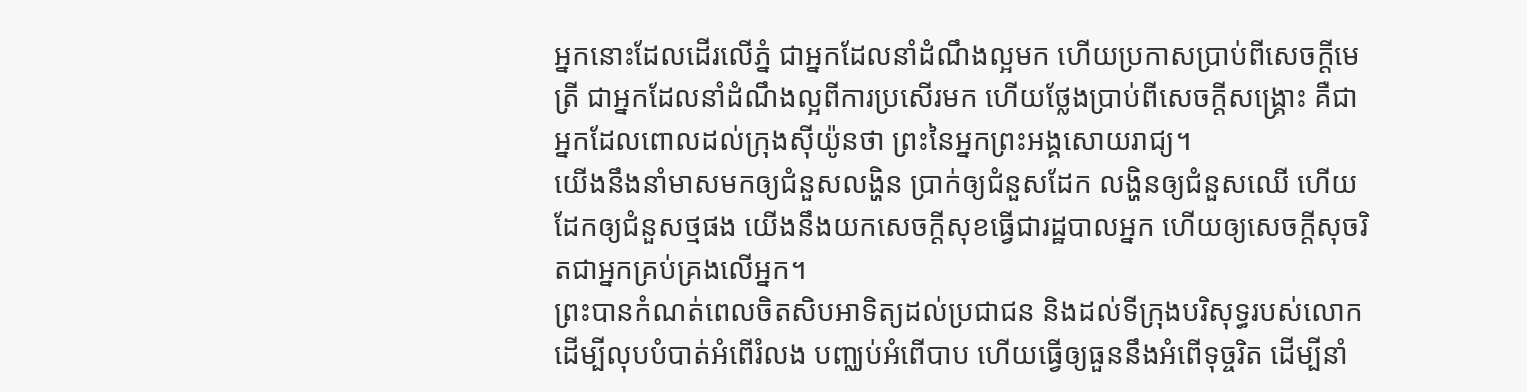អ្នកនោះដែលដើរលើភ្នំ ជាអ្នកដែលនាំដំណឹងល្អមក ហើយប្រកាសប្រាប់ពីសេចក្ដីមេត្រី ជាអ្នកដែលនាំដំណឹងល្អពីការប្រសើរមក ហើយថ្លែងប្រាប់ពីសេចក្ដីសង្គ្រោះ គឺជាអ្នកដែលពោលដល់ក្រុងស៊ីយ៉ូនថា ព្រះនៃអ្នកព្រះអង្គសោយរាជ្យ។
យើងនឹងនាំមាសមកឲ្យជំនួសលង្ហិន ប្រាក់ឲ្យជំនួសដែក លង្ហិនឲ្យជំនួសឈើ ហើយដែកឲ្យជំនួសថ្មផង យើងនឹងយកសេចក្ដីសុខធ្វើជារដ្ឋបាលអ្នក ហើយឲ្យសេចក្ដីសុចរិតជាអ្នកគ្រប់គ្រងលើអ្នក។
ព្រះបានកំណត់ពេលចិតសិបអាទិត្យដល់ប្រជាជន និងដល់ទីក្រុងបរិសុទ្ធរបស់លោក ដើម្បីលុបបំបាត់អំពើរំលង បញ្ឈប់អំពើបាប ហើយធ្វើឲ្យធួននឹងអំពើទុច្ចរិត ដើម្បីនាំ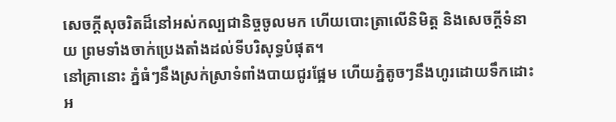សេចក្ដីសុចរិតដ៏នៅអស់កល្បជានិច្ចចូលមក ហើយបោះត្រាលើនិមិត្ត និងសេចក្ដីទំនាយ ព្រមទាំងចាក់ប្រេងតាំងដល់ទីបរិសុទ្ធបំផុត។
នៅគ្រានោះ ភ្នំធំៗនឹងស្រក់ស្រាទំពាំងបាយជូរផ្អែម ហើយភ្នំតូចៗនឹងហូរដោយទឹកដោះ អ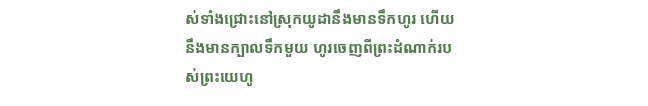ស់ទាំងជ្រោះនៅស្រុកយូដានឹងមានទឹកហូរ ហើយនឹងមានក្បាលទឹកមួយ ហូរចេញពីព្រះដំណាក់របស់ព្រះយេហូ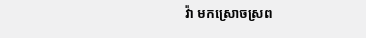វ៉ា មកស្រោចស្រព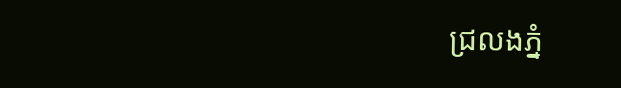ជ្រលងភ្នំ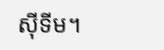ស៊ីទីម។